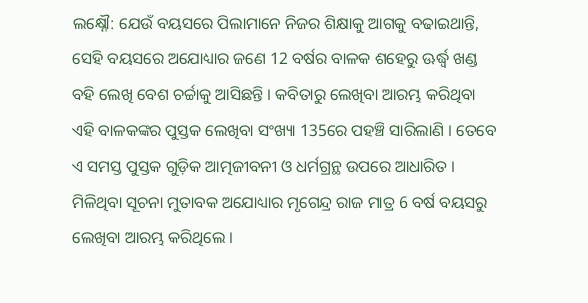ଲକ୍ଷ୍ନୌ: ଯେଉଁ ବୟସରେ ପିଲାମାନେ ନିଜର ଶିକ୍ଷାକୁ ଆଗକୁ ବଢାଇଥାନ୍ତି, ସେହି ବୟସରେ ଅଯୋଧ୍ୟାର ଜଣେ 12 ବର୍ଷର ବାଳକ ଶହେରୁ ଊର୍ଦ୍ଧ୍ବ ଖଣ୍ଡ ବହି ଲେଖି ବେଶ ଚର୍ଚ୍ଚାକୁ ଆସିଛନ୍ତି । କବିତାରୁ ଲେଖିବା ଆରମ୍ଭ କରିଥିବା ଏହି ବାଳକଙ୍କର ପୁସ୍ତକ ଲେଖିବା ସଂଖ୍ୟା 135ରେ ପହଞ୍ଚି ସାରିଲାଣି । ତେବେ ଏ ସମସ୍ତ ପୁସ୍ତକ ଗୁଡ଼ିକ ଆତ୍ମଜୀବନୀ ଓ ଧର୍ମଗ୍ରନ୍ଥ ଉପରେ ଆଧାରିତ ।
ମିଳିଥିବା ସୂଚନା ମୁତାବକ ଅଯୋଧ୍ୟାର ମୃଗେନ୍ଦ୍ର ରାଜ ମାତ୍ର 6 ବର୍ଷ ବୟସରୁ ଲେଖିବା ଆରମ୍ଭ କରିଥିଲେ ।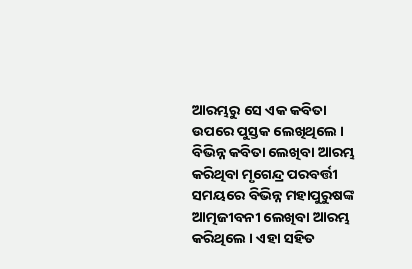ଆରମ୍ଭରୁ ସେ ଏକ କବିତା ଉପରେ ପୁସ୍ତକ ଲେଖିଥିଲେ । ବିଭିନ୍ନ କବିତା ଲେଖିବା ଆରମ୍ଭ କରିଥିବା ମୃଗେନ୍ଦ୍ର ପରବର୍ତ୍ତୀ ସମୟରେ ବିଭିନ୍ନ ମହାପୁରୁଷଙ୍କ ଆତ୍ମଜୀବନୀ ଲେଖିବା ଆରମ୍ଭ କରିଥିଲେ । ଏହା ସହିତ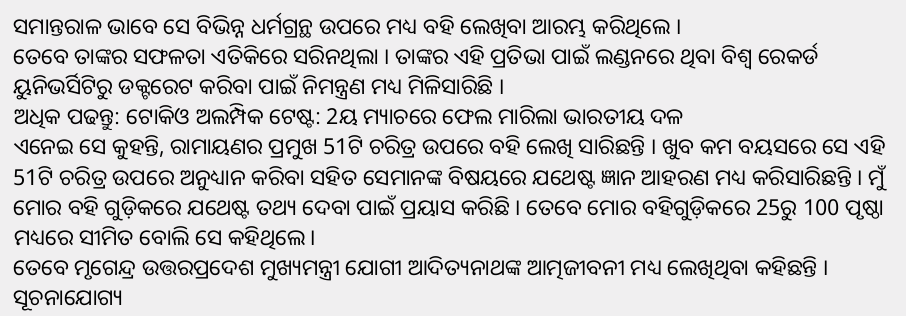ସମାନ୍ତରାଳ ଭାବେ ସେ ବିଭିନ୍ନ ଧର୍ମଗ୍ରନ୍ଥ ଉପରେ ମଧ୍ୟ ବହି ଲେଖିବା ଆରମ୍ଭ କରିଥିଲେ ।
ତେବେ ତାଙ୍କର ସଫଳତା ଏତିକିରେ ସରିନଥିଲା । ତାଙ୍କର ଏହି ପ୍ରତିଭା ପାଇଁ ଲଣ୍ଡନରେ ଥିବା ବିଶ୍ବ ରେକର୍ଡ ୟୁନିଭର୍ସିଟିରୁ ଡକ୍ଟରେଟ କରିବା ପାଇଁ ନିମନ୍ତ୍ରଣ ମଧ୍ୟ ମିଳିସାରିଛି ।
ଅଧିକ ପଢନ୍ତୁ: ଟୋକିଓ ଅଲମ୍ପିକ ଟେଷ୍ଟ: 2ୟ ମ୍ୟାଚରେ ଫେଲ ମାରିଲା ଭାରତୀୟ ଦଳ
ଏନେଇ ସେ କୁହନ୍ତି, ରାମାୟଣର ପ୍ରମୁଖ 51ଟି ଚରିତ୍ର ଉପରେ ବହି ଲେଖି ସାରିଛନ୍ତି । ଖୁବ କମ ବୟସରେ ସେ ଏହି 51ଟି ଚରିତ୍ର ଉପରେ ଅନୁଧ୍ୟାନ କରିବା ସହିତ ସେମାନଙ୍କ ବିଷୟରେ ଯଥେଷ୍ଟ ଜ୍ଞାନ ଆହରଣ ମଧ୍ୟ କରିସାରିଛନ୍ତି । ମୁଁ ମୋର ବହି ଗୁଡ଼ିକରେ ଯଥେଷ୍ଟ ତଥ୍ୟ ଦେବା ପାଇଁ ପ୍ରୟାସ କରିଛି । ତେବେ ମୋର ବହିଗୁଡ଼ିକରେ 25ରୁ 100 ପୃଷ୍ଠା ମଧ୍ୟରେ ସୀମିତ ବୋଲି ସେ କହିଥିଲେ।
ତେବେ ମୃଗେନ୍ଦ୍ର ଉତ୍ତରପ୍ରଦେଶ ମୁଖ୍ୟମନ୍ତ୍ରୀ ଯୋଗୀ ଆଦିତ୍ୟନାଥଙ୍କ ଆତ୍ମଜୀବନୀ ମଧ୍ୟ ଲେଖିଥିବା କହିଛନ୍ତି ।
ସୂଚନାଯୋଗ୍ୟ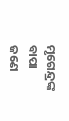ମୃଗେନ୍ଦ୍ରଙ୍କ ବାପା ଜଣେ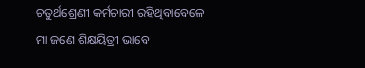ଚତୁର୍ଥଶ୍ରେଣୀ କର୍ମଚାରୀ ରହିଥିବାବେଳେ ମା ଜଣେ ଶିକ୍ଷୟିତ୍ରୀ ଭାବେ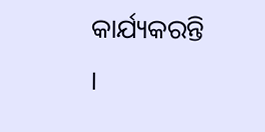କାର୍ଯ୍ୟକରନ୍ତି ।